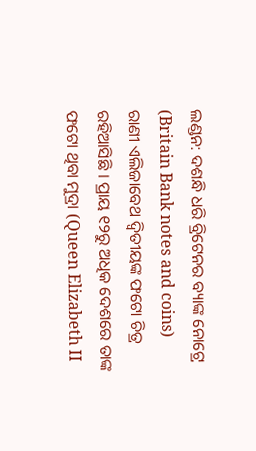ଲଣ୍ଡନ: ଦଶନ୍ଧି ଧରି ବ୍ରିଟେନର ବ୍ୟାଙ୍କ ନୋଟ୍ରେ (Britain Bank notes and coins) ରାଣୀ ଏଲିଜାବେଥ ଦ୍ବିତୀୟଙ୍କ ଫଟୋ ଚିତ୍ର ରହିଆସିଛି । ପ୍ରାୟ ୧୨ରୁ ଅଧିକ ଦେଶରେ ତାଙ୍କ ଫଟୋ ଥିବା ମୁଦ୍ରା (Queen Elizabeth II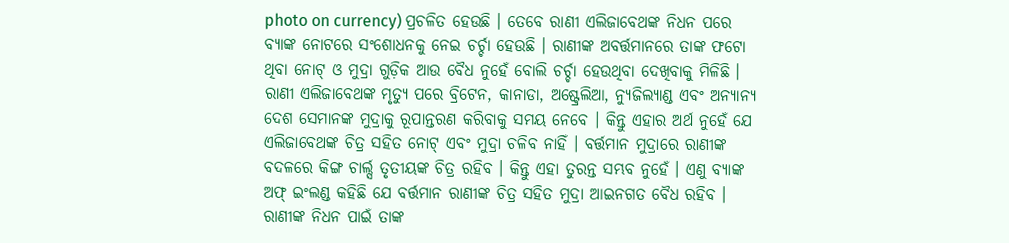photo on currency) ପ୍ରଚଳିତ ହେଉଛି । ତେବେ ରାଣୀ ଏଲିଜାବେଥଙ୍କ ନିଧନ ପରେ ବ୍ୟାଙ୍କ ନୋଟରେ ସଂଶୋଧନକୁ ନେଇ ଚର୍ଚ୍ଚା ହେଉଛି । ରାଣୀଙ୍କ ଅବର୍ତ୍ତମାନରେ ତାଙ୍କ ଫଟୋ ଥିବା ନୋଟ୍ ଓ ମୁଦ୍ରା ଗୁଡ଼ିକ ଆଉ ବୈଧ ନୁହେଁ ବୋଲି ଚର୍ଚ୍ଚା ହେଉଥିବା ଦେଖିବାକୁ ମିଳିଛି ।
ରାଣୀ ଏଲିଜାବେଥଙ୍କ ମୃତ୍ୟୁ ପରେ ବ୍ରିଟେନ, କାନାଡା, ଅଷ୍ଟ୍ରେଲିଆ, ନ୍ୟୁଜିଲ୍ୟାଣ୍ଡ ଏବଂ ଅନ୍ୟାନ୍ୟ ଦେଶ ସେମାନଙ୍କ ମୁଦ୍ରାକୁ ରୂପାନ୍ତରଣ କରିବାକୁ ସମୟ ନେବେ । କିନ୍ତୁ ଏହାର ଅର୍ଥ ନୁହେଁ ଯେ ଏଲିଜାବେଥଙ୍କ ଚିତ୍ର ସହିତ ନୋଟ୍ ଏବଂ ମୁଦ୍ରା ଚଳିବ ନାହିଁ । ବର୍ତ୍ତମାନ ମୁଦ୍ରାରେ ରାଣୀଙ୍କ ବଦଳରେ କିଙ୍ଗ ଚାର୍ଲ୍ସ ତୃତୀୟଙ୍କ ଚିତ୍ର ରହିବ । କିନ୍ତୁ ଏହା ତୁରନ୍ତ ସମ୍ଭବ ନୁହେଁ । ଏଣୁ ବ୍ୟାଙ୍କ ଅଫ୍ ଇଂଲଣ୍ଡ କହିଛି ଯେ ବର୍ତ୍ତମାନ ରାଣୀଙ୍କ ଚିତ୍ର ସହିତ ମୁଦ୍ରା ଆଇନଗତ ବୈଧ ରହିବ । ରାଣୀଙ୍କ ନିଧନ ପାଇଁ ତାଙ୍କ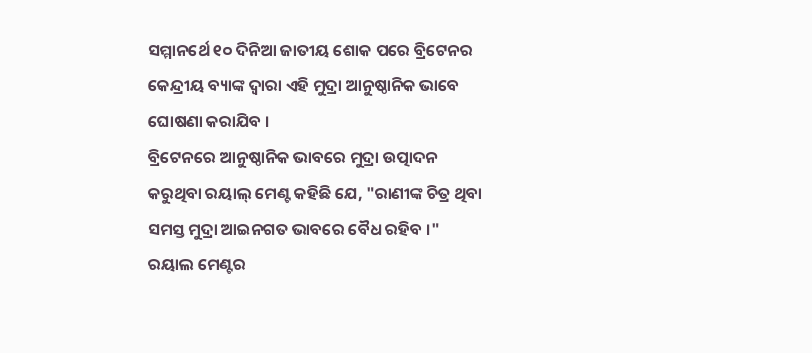ସମ୍ମାନର୍ଥେ ୧୦ ଦିନିଆ ଜାତୀୟ ଶୋକ ପରେ ବ୍ରିଟେନର କେନ୍ଦ୍ରୀୟ ବ୍ୟାଙ୍କ ଦ୍ବାରା ଏହି ମୁଦ୍ରା ଆନୁଷ୍ଠାନିକ ଭାବେ ଘୋଷଣା କରାଯିବ ।
ବ୍ରିଟେନରେ ଆନୁଷ୍ଠାନିକ ଭାବରେ ମୁଦ୍ରା ଉତ୍ପାଦନ କରୁଥିବା ରୟାଲ୍ ମେଣ୍ଟ କହିଛି ଯେ, "ରାଣୀଙ୍କ ଚିତ୍ର ଥିବା ସମସ୍ତ ମୁଦ୍ରା ଆଇନଗତ ଭାବରେ ବୈଧ ରହିବ ।" ରୟାଲ ମେଣ୍ଟର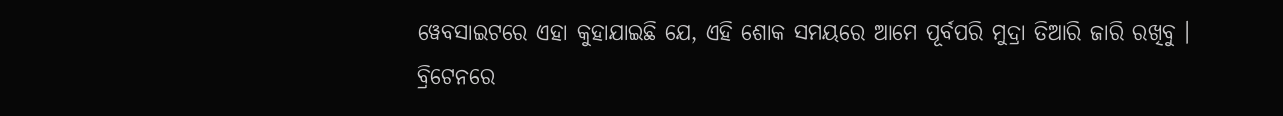ୱେବସାଇଟରେ ଏହା କୁହାଯାଇଛି ଯେ, ଏହି ଶୋକ ସମୟରେ ଆମେ ପୂର୍ବପରି ମୁଦ୍ରା ତିଆରି ଜାରି ରଖିବୁ । ବ୍ରିଟେନରେ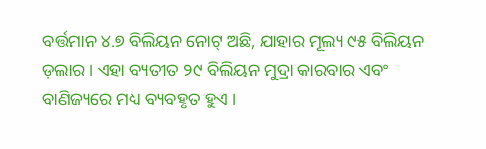ବର୍ତ୍ତମାନ ୪.୭ ବିଲିୟନ ନୋଟ୍ ଅଛି, ଯାହାର ମୂଲ୍ୟ ୯୫ ବିଲିୟନ ଡ଼ଲାର । ଏହା ବ୍ୟତୀତ ୨୯ ବିଲିୟନ ମୁଦ୍ରା କାରବାର ଏବଂ ବାଣିଜ୍ୟରେ ମଧ୍ୟ ବ୍ୟବହୃତ ହୁଏ ।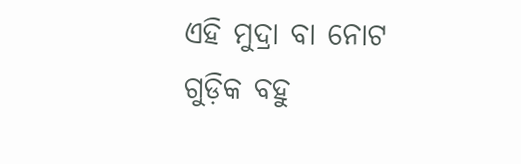ଏହି ମୁଦ୍ରା ବା ନୋଟ ଗୁଡ଼ିକ ବହୁ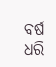ବର୍ଷ ଧରି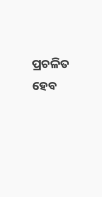ପ୍ରଚଳିତ ହେବ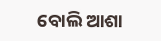ବୋଲି ଆଶା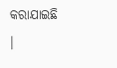କରାଯାଇଛି ।